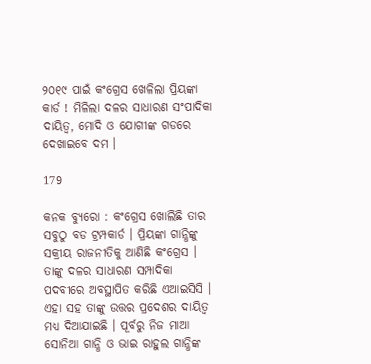୨୦୧୯ ପାଇଁ କଂଗ୍ରେସ ଖେଳିଲା ପ୍ରିୟଙ୍କା କାର୍ଡ ! ମିଳିଲା ଦଳର ସାଧାରଣ ସଂପାଦିକା ଦାୟିତ୍ୱ, ମୋଦି ଓ ଯୋଗୀଙ୍କ ଗଡରେ ଦେଖାଇବେ ଦମ ।

179

କନକ ବ୍ୟୁରୋ : କଂଗ୍ରେସ ଖୋଲିଛି ତାର ସବୁଠୁ ବଡ ଟ୍ରମ୍ପକାର୍ଡ । ପ୍ରିୟଙ୍କା ଗାନ୍ଧିଙ୍କୁ ସକ୍ରୀୟ ରାଜନୀତିକୁ ଆଣିଛି କଂଗ୍ରେସ । ତାଙ୍କୁ ଦଳର ସାଧାରଣ ସମ୍ପାଦିକା ପଦବୀରେ ଅବସ୍ଥାପିତ କରିଛି ଏଆଇସିସି । ଏହା ସହ ତାଙ୍କୁ ଉତ୍ତର ପ୍ରଦେଶର ଦାୟିତ୍ୱ ମଧ୍ୟ ଦିଆଯାଇଛି । ପୂର୍ବରୁ ନିଜ ମାଆ ସୋନିଆ ଗାନ୍ଧି ଓ ଭାଇ ରାହୁଲ ଗାନ୍ଧିଙ୍କ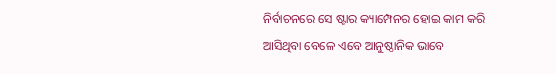ନିର୍ବାଚନରେ ସେ ଷ୍ଟାର କ୍ୟାମ୍ପେନର ହୋଇ କାମ କରି ଆସିଥିବା ବେଳେ ଏବେ ଆନୁଷ୍ଠାନିକ ଭାବେ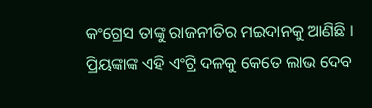କଂଗ୍ରେସ ତାଙ୍କୁ ରାଜନୀତିର ମଇଦାନକୁ ଆଣିଛି । ପ୍ରିୟଙ୍କାଙ୍କ ଏହି ଏଂଟ୍ରି ଦଳକୁ କେତେ ଲାଭ ଦେବ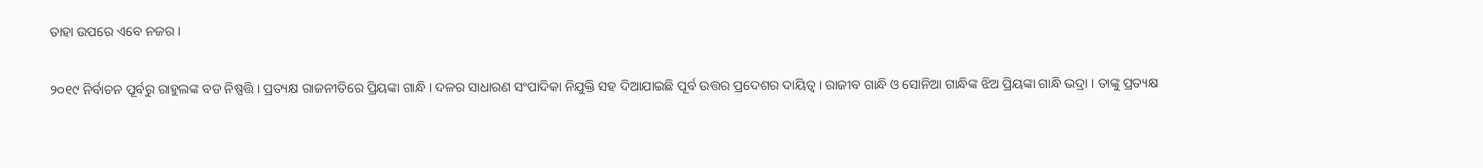ତାହା ଉପରେ ଏବେ ନଜର ।

୨୦୧୯ ନିର୍ବାଚନ ପୂର୍ବରୁ ରାହୁଲଙ୍କ ବଡ ନିଷ୍ପତ୍ତି । ପ୍ରତ୍ୟକ୍ଷ ରାଜନୀତିରେ ପ୍ରିୟଙ୍କା ଗାନ୍ଧି । ଦଳର ସାଧାରଣ ସଂପାଦିକା ନିଯୁକ୍ତି ସହ ଦିଆଯାଇଛି ପୂର୍ବ ଉତ୍ତର ପ୍ରଦେଶର ଦାୟିତ୍ୱ । ରାଜୀବ ଗାନ୍ଧି ଓ ସୋନିଆ ଗାନ୍ଧିଙ୍କ ଝିଅ ପ୍ରିୟଙ୍କା ଗାନ୍ଧି ଭଦ୍ରା । ତାଙ୍କୁ ପ୍ରତ୍ୟକ୍ଷ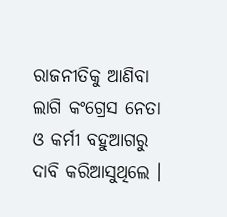ରାଜନୀତିକୁ ଆଣିବା ଲାଗି କଂଗ୍ରେସ ନେତା ଓ କର୍ମୀ ବହୁଆଗରୁ ଦାବି କରିଆସୁଥିଲେ ।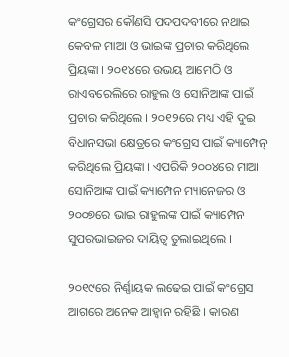କଂଗ୍ରେସର କୌଣସି ପଦପଦବୀରେ ନଥାଇ କେବଳ ମାଆ ଓ ଭାଇଙ୍କ ପ୍ରଚାର କରିଥିଲେ ପ୍ରିୟଙ୍କା । ୨୦୧୪ରେ ଉଭୟ ଆମେଠି ଓ ରାଏବରେଲିରେ ରାହୁଲ ଓ ସୋନିଆଙ୍କ ପାଇଁ ପ୍ରଚାର କରିଥିଲେ । ୨୦୧୨ରେ ମଧ୍ୟ ଏହି ଦୁଇ ବିଧାନସଭା କ୍ଷେତ୍ରରେ କଂଗ୍ରେସ ପାଇଁ କ୍ୟାମ୍ପେନ୍ କରିଥିଲେ ପ୍ରିୟଙ୍କା । ଏପରିକି ୨୦୦୪ରେ ମାଆ ସୋନିଆଙ୍କ ପାଇଁ କ୍ୟାମ୍ପେନ ମ୍ୟାନେଜର ଓ ୨୦୦୭ରେ ଭାଇ ରାହୁଲଙ୍କ ପାଇଁ କ୍ୟାମ୍ପେନ ସୁପରଭାଇଜର ଦାୟିତ୍ୱ ତୁଲାଇଥିଲେ ।

୨୦୧୯ରେ ନିର୍ଣ୍ଣାୟକ ଲଢେଇ ପାଇଁ କଂଗ୍ରେସ ଆଗରେ ଅନେକ ଆହ୍ୱାନ ରହିଛି । କାରଣ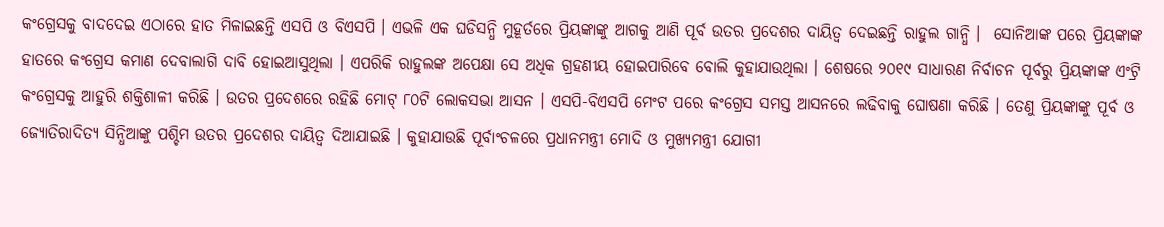କଂଗ୍ରେସକୁ ବାଦଦେଇ ଏଠାରେ ହାତ ମିଳାଇଛନ୍ତି ଏସପି ଓ ବିଏସପି । ଏଭଳି ଏକ ଘଡିସନ୍ଧି ମୁହୂର୍ତରେ ପ୍ରିୟଙ୍କାଙ୍କୁ ଆଗକୁ ଆଣି ପୂର୍ବ ଉତର ପ୍ରଦେଶର ଦାୟିତ୍ୱ ଦେଇଛନ୍ତି ରାହୁଲ ଗାନ୍ଧି ।  ସୋନିଆଙ୍କ ପରେ ପ୍ରିୟଙ୍କାଙ୍କ ହାତରେ କଂଗ୍ରେସ କମାଣ ଦେବାଲାଗି ଦାବି ହୋଇଆସୁଥିଲା । ଏପରିକି ରାହୁଲଙ୍କ ଅପେକ୍ଷା ସେ ଅଧିକ ଗ୍ରହଣୀୟ ହୋଇପାରିବେ ବୋଲି କୁହାଯାଉଥିଲା । ଶେଷରେ ୨୦୧୯ ସାଧାରଣ ନିର୍ବାଚନ ପୂର୍ବରୁ ପ୍ରିୟଙ୍କାଙ୍କ ଏଂଟ୍ରି କଂଗ୍ରେସକୁ ଆହୁରି ଶକ୍ତିଶାଳୀ କରିଛି । ଉତର ପ୍ରଦେଶରେ ରହିଛି ମୋଟ୍ ୮୦ଟି ଲୋକସଭା ଆସନ । ଏସପି-ବିଏସପି ମେଂଟ ପରେ କଂଗ୍ରେସ ସମସ୍ତ ଆସନରେ ଲଢିବାକୁ ଘୋଷଣା କରିଛି । ତେଣୁ ପ୍ରିୟଙ୍କାଙ୍କୁ ପୂର୍ବ ଓ ଜ୍ୟୋତିରାଦିତ୍ୟ ସିନ୍ଧିଆଙ୍କୁ ପଶ୍ଚିମ ଉତର ପ୍ରଦେଶର ଦାୟିତ୍ୱ ଦିଆଯାଇଛି । କୁହାଯାଉଛି ପୂର୍ବାଂଚଳରେ ପ୍ରଧାନମନ୍ତ୍ରୀ ମୋଦି ଓ ମୁଖ୍ୟମନ୍ତ୍ରୀ ଯୋଗୀ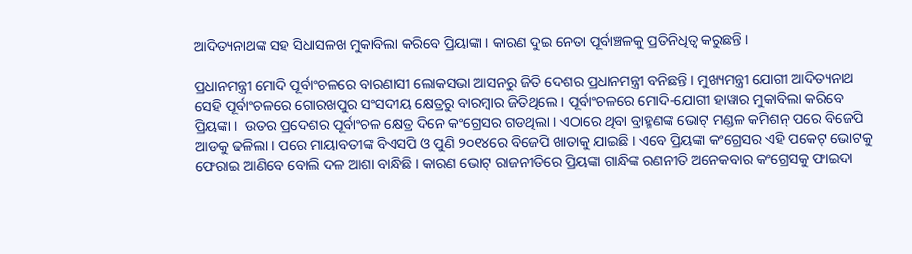ଆଦିତ୍ୟନାଥଙ୍କ ସହ ସିଧାସଳଖ ମୁକାବିଲା କରିବେ ପ୍ରିୟାଙ୍କା । କାରଣ ଦୁଇ ନେତା ପୂର୍ବାଞ୍ଚଳକୁ ପ୍ରତିନିଧିତ୍ୱ କରୁଛନ୍ତି ।

ପ୍ରଧାନମନ୍ତ୍ରୀ ମୋଦି ପୂର୍ବାଂଚଳରେ ବାରଣାସୀ ଲୋକସଭା ଆସନରୁ ଜିତି ଦେଶର ପ୍ରଧାନମନ୍ତ୍ରୀ ବନିଛନ୍ତି । ମୁଖ୍ୟମନ୍ତ୍ରୀ ଯୋଗୀ ଆଦିତ୍ୟନାଥ ସେହି ପୂର୍ବାଂଚଳରେ ଗୋରଖପୁର ସଂସଦୀୟ କ୍ଷେତ୍ରରୁ ବାରମ୍ବାର ଜିତିଥିଲେ । ପୂର୍ବାଂଚଳରେ ମୋଦି-ଯୋଗୀ ହାୱାର ମୁକାବିଲା କରିବେ ପ୍ରିୟଙ୍କା ।  ଉତର ପ୍ରଦେଶର ପୂର୍ବାଂଚଳ କ୍ଷେତ୍ର ଦିନେ କଂଗ୍ରେସର ଗଡଥିଲା । ଏଠାରେ ଥିବା ବ୍ରାହ୍ମଣଙ୍କ ଭୋଟ୍ ମଣ୍ଡଳ କମିଶନ୍ ପରେ ବିଜେପି ଆଡକୁ ଢଳିଲା । ପରେ ମାୟାବତୀଙ୍କ ବିଏସପି ଓ ପୁଣି ୨୦୧୪ରେ ବିଜେପି ଖାତାକୁ ଯାଇଛି । ଏବେ ପ୍ରିୟଙ୍କା କଂଗ୍ରେସର ଏହି ପକେଟ୍ ଭୋଟକୁ ଫେରାଇ ଆଣିବେ ବୋଲି ଦଳ ଆଶା ବାନ୍ଧିଛି । କାରଣ ଭୋଟ୍ ରାଜନୀତିରେ ପ୍ରିୟଙ୍କା ଗାନ୍ଧିଙ୍କ ରଣନୀତି ଅନେକବାର କଂଗ୍ରେସକୁ ଫାଇଦା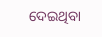ଦେଇଥିବା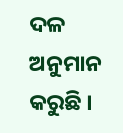ଦଳ ଅନୁମାନ କରୁଛି ।